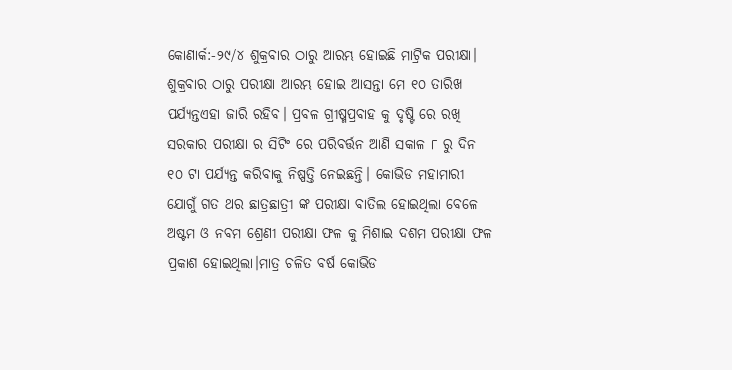କୋଣାର୍କ:-୨୯/୪ ଶୁକ୍ରବାର ଠାରୁ ଆରମ୍ଭ ହୋଇଛି ମାଟ୍ରିକ ପରୀକ୍ଷା। ଶୁକ୍ରବାର ଠାରୁ ପରୀକ୍ଷା ଆରମ୍ଭ ହୋଇ ଆସନ୍ତା ମେ ୧୦ ତାରିଖ ପର୍ଯ୍ୟନ୍ତଏହା ଜାରି ରହିବ। ପ୍ରବଳ ଗ୍ରୀଷ୍ମପ୍ରବାହ କୁ ଦୃଷ୍ଟି ରେ ରଖି ସରକାର ପରୀକ୍ଷା ର ସିଟିଂ ରେ ପରିବର୍ତ୍ତନ ଆଣି ସକାଳ ୮ ରୁ ଦିନ ୧୦ ଟା ପର୍ଯ୍ୟନ୍ତ କରିବାକୁ ନିଷ୍ପତ୍ତି ନେଇଛନ୍ତି। କୋଭିଡ ମହାମାରୀ ଯୋଗୁଁ ଗତ ଥର ଛାତ୍ରଛାତ୍ରୀ ଙ୍କ ପରୀକ୍ଷା ବାତିଲ ହୋଇଥିଲା ବେଳେ ଅଷ୍ଟମ ଓ ନବମ ଶ୍ରେଣୀ ପରୀକ୍ଷା ଫଳ କୁ ମିଶାଇ ଦଶମ ପରୀକ୍ଷା ଫଳ ପ୍ରକାଶ ହୋଇଥିଲା।ମାତ୍ର ଚଳିତ ବର୍ଷ କୋଭିଡ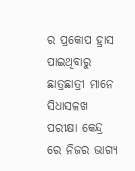ର ପ୍ରକୋପ ହ୍ରାସ ପାଇଥିବାରୁ ଛାତ୍ରଛାତ୍ରୀ ମାନେ ସିଧାସଳଖ ପରୀକ୍ଷା କେନ୍ଦ୍ର ରେ ନିଜର ଭାଗ୍ୟ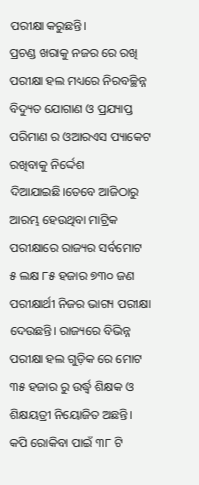ପରୀକ୍ଷା କରୁଛନ୍ତି।
ପ୍ରଚଣ୍ଡ ଖରାକୁ ନଜର ରେ ରଖି ପରୀକ୍ଷା ହଲ ମଧ୍ୟରେ ନିରବଚ୍ଛିନ୍ନ ବିଦ୍ୟୁତ ଯୋଗାଣ ଓ ପ୍ରଯ୍ୟାପ୍ତ ପରିମାଣ ର ଓଆରଏସ ପ୍ୟାକେଟ ରଖିବାକୁ ନିର୍ଦ୍ଦେଶ ଦିଆଯାଇଛି।ତେବେ ଆଜିଠାରୁ ଆରମ୍ଭ ହେଉଥିବା ମାଟ୍ରିକ ପରୀକ୍ଷାରେ ରାଜ୍ୟର ସର୍ବମୋଟ ୫ ଲକ୍ଷ ୮୫ ହଜାର ୭୩୦ ଜଣ ପରୀକ୍ଷାର୍ଥୀ ନିଜର ଭାଗ୍ୟ ପରୀକ୍ଷା ଦେଉଛନ୍ତି। ରାଜ୍ୟରେ ବିଭିନ୍ନ ପରୀକ୍ଷା ହଲ ଗୁଡ଼ିକ ରେ ମୋଟ ୩୫ ହଜାର ରୁ ଉର୍ଦ୍ଧ୍ବ ଶିକ୍ଷକ ଓ ଶିକ୍ଷୟତ୍ରୀ ନିୟୋଜିତ ଅଛନ୍ତି। କପି ରୋକିବା ପାଇଁ ୩୮ ଟି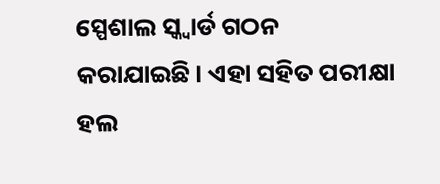ସ୍ପେଶାଲ ସ୍କ୍ୱାର୍ଡ ଗଠନ କରାଯାଇଛି। ଏହା ସହିତ ପରୀକ୍ଷା ହଲ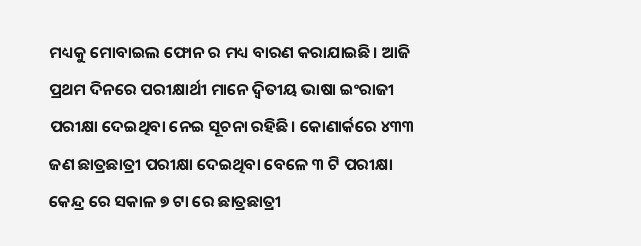ମଧ୍ୟକୁ ମୋବାଇଲ ଫୋନ ର ମଧ୍ୟ ବାରଣ କରାଯାଇଛି। ଆଜି ପ୍ରଥମ ଦିନରେ ପରୀକ୍ଷାର୍ଥୀ ମାନେ ଦ୍ବିତୀୟ ଭାଷା ଇଂରାଜୀ ପରୀକ୍ଷା ଦେଇଥିବା ନେଇ ସୂଚନା ରହିଛି। କୋଣାର୍କରେ ୪୩୩ ଜଣ ଛାତ୍ରଛାତ୍ରୀ ପରୀକ୍ଷା ଦେଇଥିବା ବେଳେ ୩ ଟି ପରୀକ୍ଷା କେନ୍ଦ୍ର ରେ ସକାଳ ୭ ଟା ରେ ଛାତ୍ରଛାତ୍ରୀ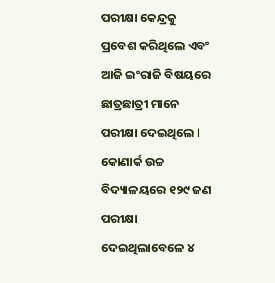ପରୀକ୍ଷା କେନ୍ଦ୍ରକୁ ପ୍ରବେଶ କରିଥିଲେ ଏବଂ ଆଜି ଇଂରାଜି ବିଷୟରେ ଛାତ୍ରଛାତ୍ରୀ ମାନେ ପରୀକ୍ଷା ଦେଇଥିଲେ I
କୋଣାର୍କ ଉଚ୍ଚ ବିଦ୍ୟାଳୟରେ ୧୨୯ ଜଣ ପରୀକ୍ଷା ଦେଇଥିଲାବେଳେ ୪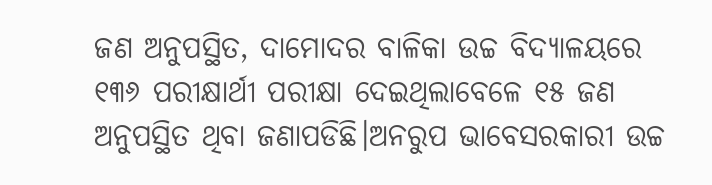ଜଣ ଅନୁପସ୍ଥିତ, ଦାମୋଦର ବାଳିକା ଉଚ୍ଚ ବିଦ୍ୟାଳୟରେ ୧୩୬ ପରୀକ୍ଷାର୍ଥୀ ପରୀକ୍ଷା ଦେଇଥିଲାବେଳେ ୧୫ ଜଣ ଅନୁପସ୍ଥିତ ଥିବା ଜଣାପଡିଛି।ଅନରୁପ ଭାବେସରକାରୀ ଉଚ୍ଚ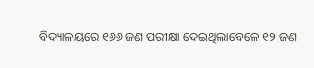ବିଦ୍ୟାଳୟରେ ୧୬୬ ଜଣ ପରୀକ୍ଷା ଦେଇଥିଲାବେଳେ ୧୨ ଜଣ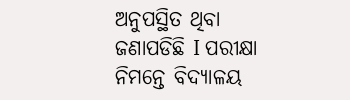ଅନୁପସ୍ଥିତ ଥିବା ଜଣାପଡିଛି I ପରୀକ୍ଷା ନିମନ୍ତେ ବିଦ୍ୟାଳୟ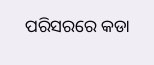ପରିସରରେ କଡା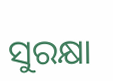ସୁରକ୍ଷା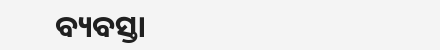ବ୍ୟବସ୍ତା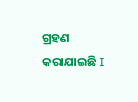ଗ୍ରହଣ କରାଯାଇଛି I